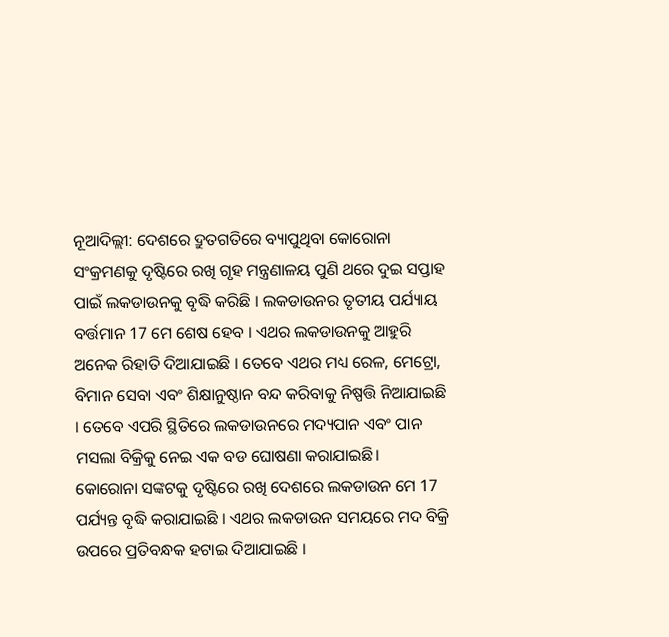ନୂଆଦିଲ୍ଲୀ: ଦେଶରେ ଦ୍ରୁତଗତିରେ ବ୍ୟାପୁଥିବା କୋରୋନା ସଂକ୍ରମଣକୁ ଦୃଷ୍ଟିରେ ରଖି ଗୃହ ମନ୍ତ୍ରଣାଳୟ ପୁଣି ଥରେ ଦୁଇ ସପ୍ତାହ ପାଇଁ ଲକଡାଉନକୁ ବୃଦ୍ଧି କରିଛି । ଲକଡାଉନର ତୃତୀୟ ପର୍ଯ୍ୟାୟ ବର୍ତ୍ତମାନ 17 ମେ ଶେଷ ହେବ । ଏଥର ଲକଡାଉନକୁ ଆହୁରି ଅନେକ ରିହାତି ଦିଆଯାଇଛି । ତେବେ ଏଥର ମଧ୍ୟ ରେଳ, ମେଟ୍ରୋ, ବିମାନ ସେବା ଏବଂ ଶିକ୍ଷାନୁଷ୍ଠାନ ବନ୍ଦ କରିବାକୁ ନିଷ୍ପତ୍ତି ନିଆଯାଇଛି । ତେବେ ଏପରି ସ୍ଥିତିରେ ଲକଡାଉନରେ ମଦ୍ୟପାନ ଏବଂ ପାନ ମସଲା ବିକ୍ରିକୁ ନେଇ ଏକ ବଡ ଘୋଷଣା କରାଯାଇଛି।
କୋରୋନା ସଙ୍କଟକୁ ଦୃଷ୍ଟିରେ ରଖି ଦେଶରେ ଲକଡାଉନ ମେ 17 ପର୍ଯ୍ୟନ୍ତ ବୃଦ୍ଧି କରାଯାଇଛି । ଏଥର ଲକଡାଉନ ସମୟରେ ମଦ ବିକ୍ରି ଉପରେ ପ୍ରତିବନ୍ଧକ ହଟାଇ ଦିଆଯାଇଛି ।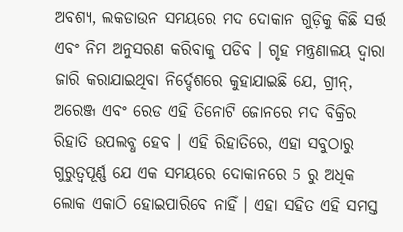ଅବଶ୍ୟ, ଲକଡାଉନ ସମୟରେ ମଦ ଦୋକାନ ଗୁଡ଼ିକୁ କିଛି ସର୍ତ୍ତ ଏବଂ ନିମ ଅନୁସରଣ କରିବାକୁ ପଡିବ । ଗୃହ ମନ୍ତ୍ରଣାଳୟ ଦ୍ବାରା ଜାରି କରାଯାଇଥିବା ନିର୍ଦ୍ଦେଶରେ କୁହାଯାଇଛି ଯେ, ଗ୍ରୀନ୍, ଅରେଞ୍ଜ ଏବଂ ରେଡ ଏହି ତିନୋଟି ଜୋନରେ ମଦ ବିକ୍ରିର ରିହାତି ଉପଲବ୍ଧ ହେବ । ଏହି ରିହାତିରେ, ଏହା ସବୁଠାରୁ ଗୁରୁତ୍ୱପୂର୍ଣ୍ଣ ଯେ ଏକ ସମୟରେ ଦୋକାନରେ 5 ରୁ ଅଧିକ ଲୋକ ଏକାଠି ହୋଇପାରିବେ ନାହିଁ । ଏହା ସହିତ ଏହି ସମସ୍ତ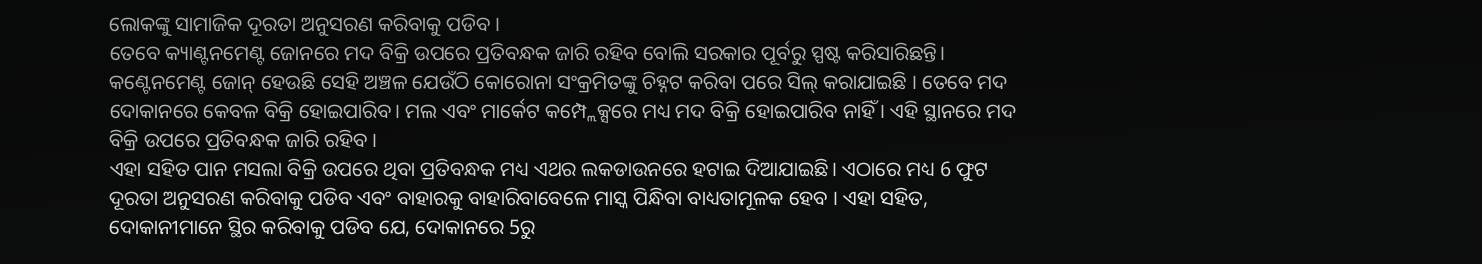ଲୋକଙ୍କୁ ସାମାଜିକ ଦୂରତା ଅନୁସରଣ କରିବାକୁ ପଡିବ ।
ତେବେ କ୍ୟାଣ୍ଟନମେଣ୍ଟ ଜୋନରେ ମଦ ବିକ୍ରି ଉପରେ ପ୍ରତିବନ୍ଧକ ଜାରି ରହିବ ବୋଲି ସରକାର ପୂର୍ବରୁ ସ୍ପଷ୍ଟ କରିସାରିଛନ୍ତି। କଣ୍ଟେନମେଣ୍ଟ ଜୋନ୍ ହେଉଛି ସେହି ଅଞ୍ଚଳ ଯେଉଁଠି କୋରୋନା ସଂକ୍ରମିତଙ୍କୁ ଚିହ୍ନଟ କରିବା ପରେ ସିଲ୍ କରାଯାଇଛି । ତେବେ ମଦ ଦୋକାନରେ କେବଳ ବିକ୍ରି ହୋଇପାରିବ। ମଲ ଏବଂ ମାର୍କେଟ କମ୍ପ୍ଲେକ୍ସରେ ମଧ୍ୟ ମଦ ବିକ୍ରି ହୋଇପାରିବ ନାହିଁ । ଏହି ସ୍ଥାନରେ ମଦ ବିକ୍ରି ଉପରେ ପ୍ରତିବନ୍ଧକ ଜାରି ରହିବ ।
ଏହା ସହିତ ପାନ ମସଲା ବିକ୍ରି ଉପରେ ଥିବା ପ୍ରତିବନ୍ଧକ ମଧ୍ୟ ଏଥର ଲକଡାଉନରେ ହଟାଇ ଦିଆଯାଇଛି। ଏଠାରେ ମଧ୍ୟ 6 ଫୁଟ ଦୂରତା ଅନୁସରଣ କରିବାକୁ ପଡିବ ଏବଂ ବାହାରକୁ ବାହାରିବାବେଳେ ମାସ୍କ ପିନ୍ଧିବା ବାଧ୍ୟତାମୂଳକ ହେବ । ଏହା ସହିତ, ଦୋକାନୀମାନେ ସ୍ଥିର କରିବାକୁ ପଡିବ ଯେ, ଦୋକାନରେ 5ରୁ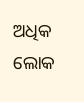ଅଧିକ ଲୋକ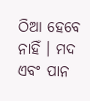ଠିଆ ହେବେ ନାହିଁ । ମଦ ଏବଂ ପାନ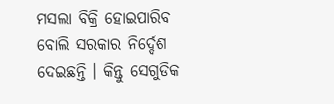ମସଲା ବିକ୍ରି ହୋଇପାରିବ ବୋଲି ସରକାର ନିର୍ଦ୍ଦେଶ ଦେଇଛନ୍ତି । କିନ୍ତୁ ସେଗୁଡିକ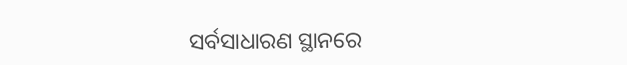ସର୍ବସାଧାରଣ ସ୍ଥାନରେ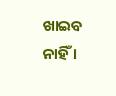ଖାଇବ ନାହିଁ ।